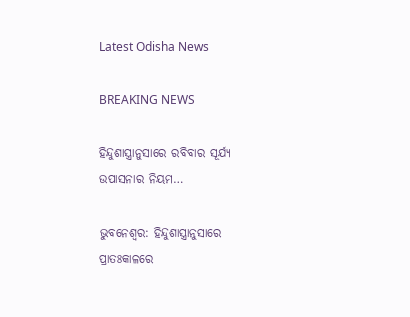Latest Odisha News

BREAKING NEWS

ହିନ୍ଦୁଶାସ୍ତ୍ରାନୁସାରେ ରବିବାର ସୂର୍ଯ୍ୟ ଉପାସନାର ନିୟମ…

ଭୁବନେଶ୍ୱର: ହିନ୍ଦୁଶାସ୍ତ୍ରାନୁସାରେ ପ୍ରାତଃକାଳରେ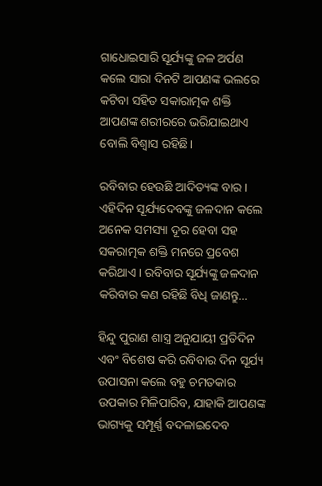ଗାଧୋଇସାରି ସୂର୍ଯ୍ୟଙ୍କୁ ଜଳ ଅର୍ପଣ କଲେ ସାରା ଦିନଟି ଆପଣଙ୍କ ଭଲରେ କଟିବା ସହିତ ସକାରାତ୍ମକ ଶକ୍ତି ଆପଣଙ୍କ ଶରୀରରେ ଭରିଯାଇଥାଏ ବୋଲି ବିଶ୍ଵାସ ରହିଛି।

ରବିବାର ହେଉଛି ଆଦିତ୍ୟଙ୍କ ବାର । ଏହିଦିନ ସୂର୍ଯ୍ୟଦେବଙ୍କୁ ଜଳଦାନ କଲେ ଅନେକ ସମସ୍ୟା ଦୂର ହେବା ସହ ସକରାତ୍ମକ ଶକ୍ତି ମନରେ ପ୍ରବେଶ କରିଥାଏ । ରବିବାର ସୂର୍ଯ୍ୟଙ୍କୁ ଜଳଦାନ କରିବାର କଣ ରହିଛି ବିଧି ଜାଣନ୍ତୁ…

ହିନ୍ଦୁ ପୁରାଣ ଶାସ୍ତ୍ର ଅନୁଯାୟୀ ପ୍ରତିଦିନ ଏବଂ ବିଶେଷ କରି ରବିବାର ଦିନ ସୂର୍ଯ୍ୟ ଉପାସନା କଲେ ବହୁ ଚମତକାର ଉପକାର ମିଳିପାରିବ, ଯାହାକି ଆପଣଙ୍କ ଭାଗ୍ୟକୁ ସମ୍ପୂର୍ଣ୍ଣ ବଦଳାଇଦେବ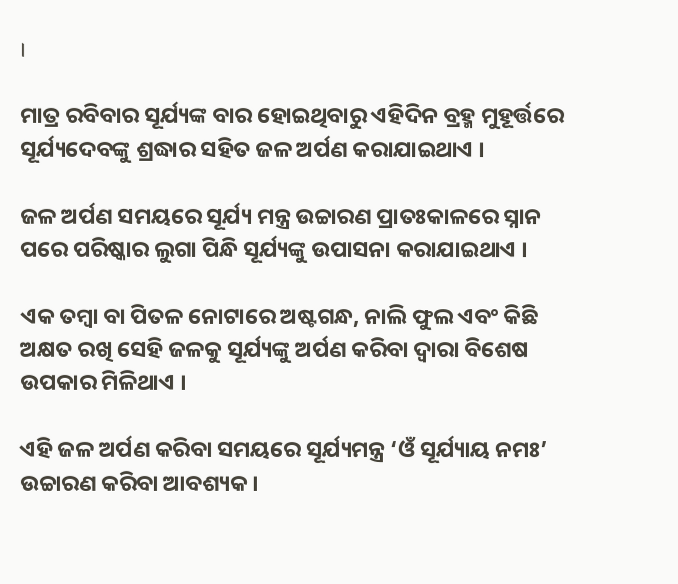।

ମାତ୍ର ରବିବାର ସୂର୍ଯ୍ୟଙ୍କ ବାର ହୋଇଥିବାରୁ ଏହିଦିନ ବ୍ରହ୍ମ ମୁହୂର୍ତ୍ତରେ ସୂର୍ଯ୍ୟଦେବଙ୍କୁ ଶ୍ରଦ୍ଧାର ସହିତ ଜଳ ଅର୍ପଣ କରାଯାଇଥାଏ ।

ଜଳ ଅର୍ପଣ ସମୟରେ ସୂର୍ଯ୍ୟ ମନ୍ତ୍ର ଉଚ୍ଚାରଣ ପ୍ରାତଃକାଳରେ ସ୍ନାନ ପରେ ପରିଷ୍କାର ଲୁଗା ପିନ୍ଧି ସୂର୍ଯ୍ୟଙ୍କୁ ଉପାସନା କରାଯାଇଥାଏ ।

ଏକ ତମ୍ବା ବା ପିତଳ ନୋଟାରେ ଅଷ୍ଟଗନ୍ଧ, ନାଲି ଫୁଲ ଏବଂ କିଛି ଅକ୍ଷତ ରଖି ସେହି ଜଳକୁ ସୂର୍ଯ୍ୟଙ୍କୁ ଅର୍ପଣ କରିବା ଦ୍ୱାରା ବିଶେଷ ଉପକାର ମିଳିଥାଏ ।

ଏହି ଜଳ ଅର୍ପଣ କରିବା ସମୟରେ ସୂର୍ଯ୍ୟମନ୍ତ୍ର ‘ଓଁ ସୂର୍ଯ୍ୟାୟ ନମଃ’ ଉଚ୍ଚାରଣ କରିବା ଆବଶ୍ୟକ ।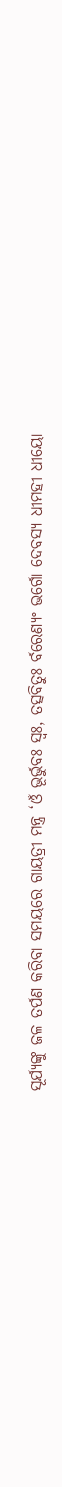ସୂର୍ଯ୍ୟଙ୍କୁ ଜଳ ତର୍ପଣ କରିବା ସମୟରେ ଗାୟତ୍ରୀ ମନ୍ତ୍ର ‘ଓଁ ଭୂର୍ଭୁବଃ ସ୍ୱଃ, ତତ୍ସବିତୁଃ ର୍ବରେଣ୍ୟଂ ଭର୍ଗୋ ଦେବସ୍ୟ ଧୀମହୀ ଧୀୟୋ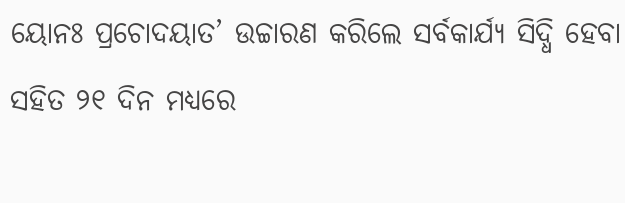ୟୋନଃ ପ୍ରଚୋଦୟାତ’ ଉଚ୍ଚାରଣ କରିଲେ ସର୍ବକାର୍ଯ୍ୟ ସିଦ୍ଧି ହେବା ସହିତ ୨୧ ଦିନ ମଧ୍ୟରେ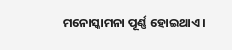ମନୋସ୍କାମନା ପୂର୍ଣ୍ଣ ହୋଇଥାଏ ।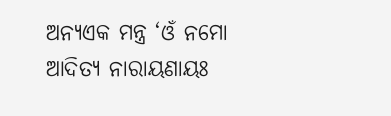ଅନ୍ୟଏକ ମନ୍ତ୍ର ‘ଓଁ ନମୋ ଆଦିତ୍ୟ ନାରାୟଣାୟଃ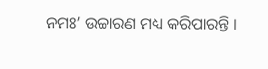ନମଃ’ ଉଚ୍ଚାରଣ ମଧ୍ୟ କରିପାରନ୍ତି ।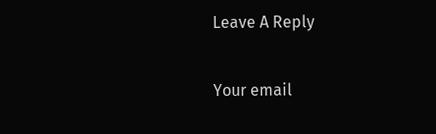Leave A Reply

Your email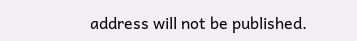address will not be published.